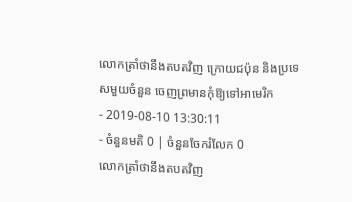លោកត្រាំថានឹងតបតវិញ ក្រោយជប៉ុន និងប្រទេសមួយចំនួន ចេញព្រមានកុំឱ្យទៅអាមេរិក
- 2019-08-10 13:30:11
- ចំនួនមតិ 0 | ចំនួនចែករំលែក 0
លោកត្រាំថានឹងតបតវិញ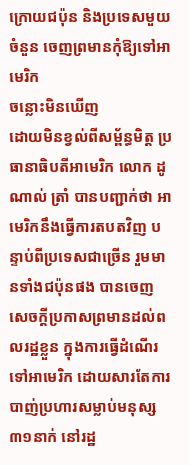ក្រោយជប៉ុន និងប្រទេសមួយចំនួន ចេញព្រមានកុំឱ្យទៅអាមេរិក
ចន្លោះមិនឃើញ
ដោយមិនខ្វល់ពីសម្ព័ន្ធមិត្ត ប្រធានាធិបតីអាមេរិក លោក ដូណាល់ ត្រាំ បានបញ្ជាក់ថា អាមេរិកនឹងធ្វើការតបតវិញ បន្ទាប់ពីប្រទេសជាច្រើន រួមមានទាំងជប៉ុនផង បានចេញសេចក្តីប្រកាសព្រមានដល់ពលរដ្ឋខ្លួន ក្នុងការធ្វើដំណើរទៅអាមេរិក ដោយសារតែការបាញ់ប្រហារសម្លាប់មនុស្ស ៣១នាក់ នៅរដ្ឋ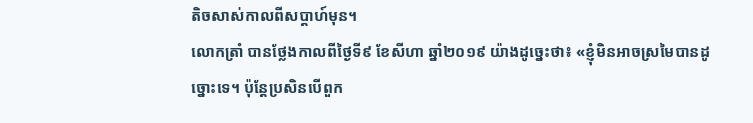តិចសាស់កាលពីសប្តាហ៍មុន។
លោកត្រាំ បានថ្លែងកាលពីថ្ងៃទី៩ ខែសីហា ឆ្នាំ២០១៩ យ៉ាងដូច្នេះថា៖ «ខ្ញុំមិនអាចស្រមៃបានដូច្នោះទេ។ ប៉ុន្តែប្រសិនបើពួក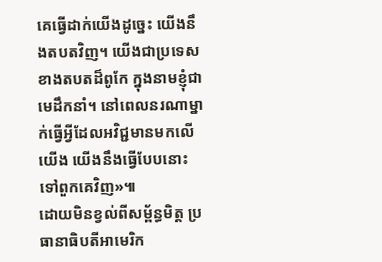គេធ្វើដាក់យើងដូច្នេះ យើងនឹងតបតវិញ។ យើងជាប្រទេសខាងតបតដ៏ពូកែ ក្នុងនាមខ្ញុំជាមេដឹកនាំ។ នៅពេលនរណាម្នាក់ធ្វើអ្វីដែលអវិជ្ជមានមកលើយើង យើងនឹងធ្វើបែបនោះទៅពួកគេវិញ»៕
ដោយមិនខ្វល់ពីសម្ព័ន្ធមិត្ត ប្រធានាធិបតីអាមេរិក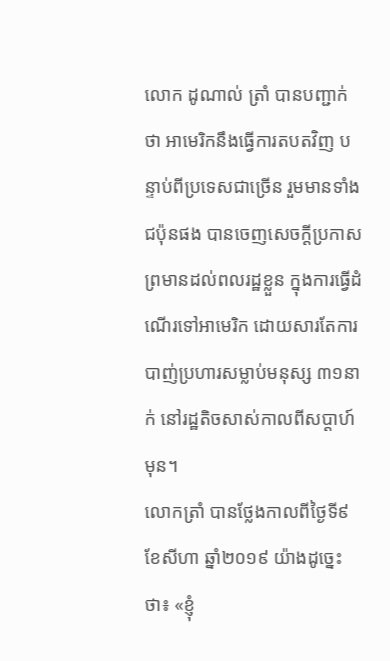លោក ដូណាល់ ត្រាំ បានបញ្ជាក់ថា អាមេរិកនឹងធ្វើការតបតវិញ បន្ទាប់ពីប្រទេសជាច្រើន រួមមានទាំងជប៉ុនផង បានចេញសេចក្តីប្រកាសព្រមានដល់ពលរដ្ឋខ្លួន ក្នុងការធ្វើដំណើរទៅអាមេរិក ដោយសារតែការបាញ់ប្រហារសម្លាប់មនុស្ស ៣១នាក់ នៅរដ្ឋតិចសាស់កាលពីសប្តាហ៍មុន។
លោកត្រាំ បានថ្លែងកាលពីថ្ងៃទី៩ ខែសីហា ឆ្នាំ២០១៩ យ៉ាងដូច្នេះថា៖ «ខ្ញុំ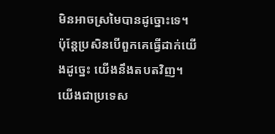មិនអាចស្រមៃបានដូច្នោះទេ។ ប៉ុន្តែប្រសិនបើពួកគេធ្វើដាក់យើងដូច្នេះ យើងនឹងតបតវិញ។ យើងជាប្រទេស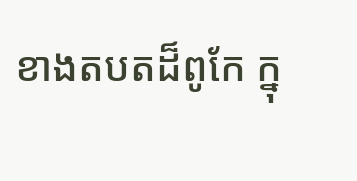ខាងតបតដ៏ពូកែ ក្នុ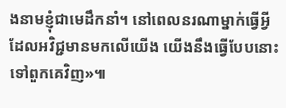ងនាមខ្ញុំជាមេដឹកនាំ។ នៅពេលនរណាម្នាក់ធ្វើអ្វីដែលអវិជ្ជមានមកលើយើង យើងនឹងធ្វើបែបនោះទៅពួកគេវិញ»៕